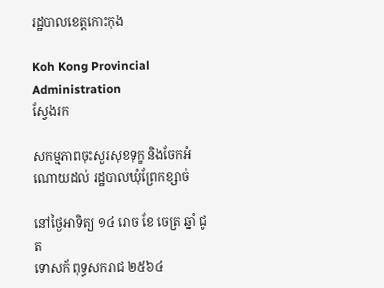រដ្ឋបាលខេត្តកោះកុង

Koh Kong Provincial Administration
ស្វែងរក

សកម្មភាពចុះសួរសុខទុក្ខ និងចែកអំណោយដល់ រដ្ឋបាលឃុំព្រែកខ្សាច់

នៅថ្ងៃអាទិត្យ ១៤ រោច ខែ ចេត្រ ឆ្នាំ ជូត
ទោសក័ ពុទ្ធសករាជ ២៥៦៤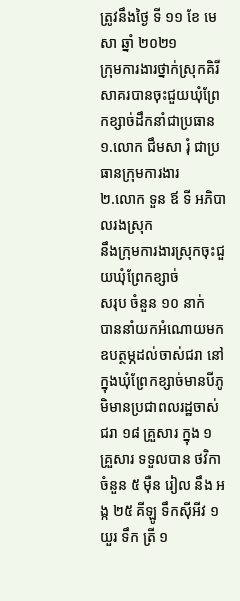ត្រូវនឹងថ្ងៃ ទី ១១ ខែ មេសា ឆ្នាំ ២០២១
ក្រុមការងារថ្នាក់ស្រុកគិរីសាគរបានចុះជួយឃុំព្រែកខ្សាច់ដឹកនាំជាប្រធាន
១.លោក ជឹមសា រុំ ជាប្រធានក្រុមការងារ
២.លោក ទួន ឪ ទី អភិបាលរងស្រុក
នឹងក្រុមការងារស្រុកចុះជួយឃុំព្រែកខ្សាច់
សរុប ចំនួន ១០ នាក់
បាននាំយកអំណោយមកឧបត្ថម្ភដល់ចាស់ជរា នៅក្នុងឃុំព្រែកខ្សាច់មានបីភូមិមានប្រជាពលរដ្ឋចាស់ ជរា ១៨ គ្រួសារ ក្នុង ១ គ្រួសារ ទទួលបាន ថវិកា ចំនួន ៥ មុឺន រៀល នឹង អង្ក ២៥ គីឡូ ទឹកស៊ីអីវ ១ យួរ ទឹក ត្រី ១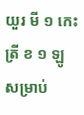យួរ មី ១ កេះ ត្រី ខ ១ ឡូ
សម្រាប់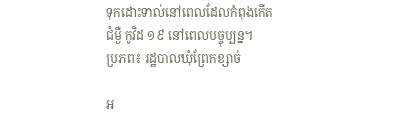ទុកដោះទាល់នៅពេលដែលកំពុងកើតជំម្ងឺ កូវិដ ១៩ នៅពេលបច្ចុប្បន្ន។
ប្រភព៖ រដ្ឋបាលឃុំព្រែកខ្សាច់

អ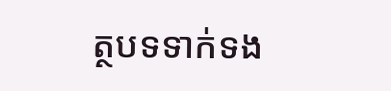ត្ថបទទាក់ទង